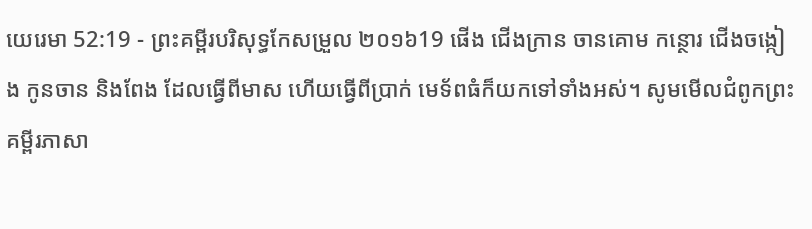យេរេមា 52:19 - ព្រះគម្ពីរបរិសុទ្ធកែសម្រួល ២០១៦19 ផើង ជើងក្រាន ចានគោម កន្ថោរ ជើងចង្កៀង កូនចាន និងពែង ដែលធ្វើពីមាស ហើយធ្វើពីប្រាក់ មេទ័ពធំក៏យកទៅទាំងអស់។ សូមមើលជំពូកព្រះគម្ពីរភាសា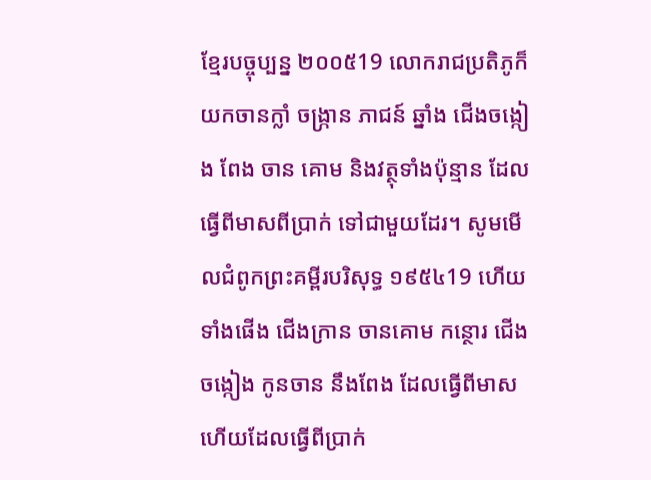ខ្មែរបច្ចុប្បន្ន ២០០៥19 លោករាជប្រតិភូក៏យកចានក្លាំ ចង្ក្រាន ភាជន៍ ឆ្នាំង ជើងចង្កៀង ពែង ចាន គោម និងវត្ថុទាំងប៉ុន្មាន ដែលធ្វើពីមាសពីប្រាក់ ទៅជាមួយដែរ។ សូមមើលជំពូកព្រះគម្ពីរបរិសុទ្ធ ១៩៥៤19 ហើយទាំងផើង ជើងក្រាន ចានគោម កន្ថោរ ជើងចង្កៀង កូនចាន នឹងពែង ដែលធ្វើពីមាស ហើយដែលធ្វើពីប្រាក់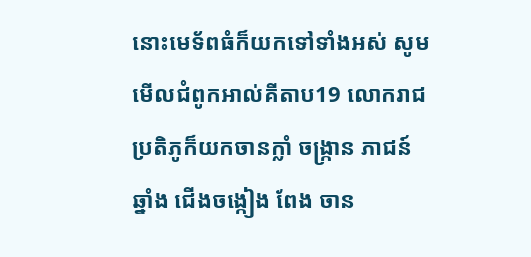នោះមេទ័ពធំក៏យកទៅទាំងអស់ សូមមើលជំពូកអាល់គីតាប19 លោករាជប្រតិភូក៏យកចានក្លាំ ចង្ក្រាន ភាជន៍ ឆ្នាំង ជើងចង្កៀង ពែង ចាន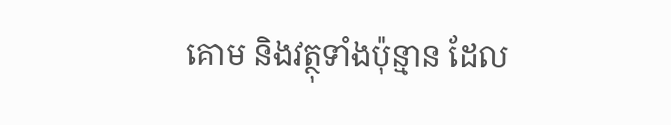គោម និងវត្ថុទាំងប៉ុន្មាន ដែល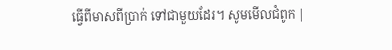ធ្វើពីមាសពីប្រាក់ ទៅជាមួយដែរ។ សូមមើលជំពូក |